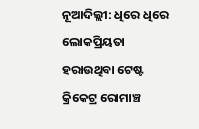ନୂଆଦିଲ୍ଲୀ: ଧିରେ ଧିରେ ଲୋକପ୍ରିୟତା ହରାଉଥିବା ଟେଷ୍ଟ କ୍ରିକେଟ୍ର ରୋମାଞ୍ଚ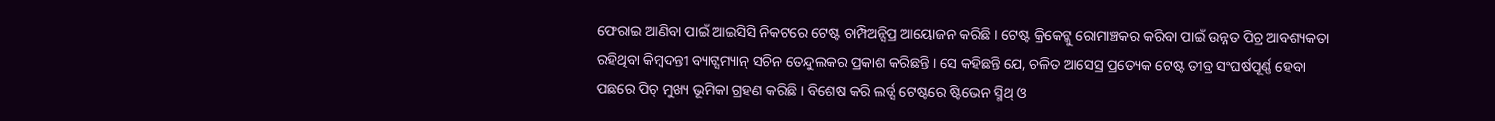ଫେରାଇ ଆଣିବା ପାଇଁ ଆଇସିସି ନିକଟରେ ଟେଷ୍ଟ ଚାମ୍ପିଅନ୍ସିପ୍ର ଆୟୋଜନ କରିଛି । ଟେଷ୍ଟ କ୍ରିକେଟ୍କୁ ରୋମାଞ୍ଚକର କରିବା ପାଇଁ ଉନ୍ନତ ପିଚ୍ର ଆବଶ୍ୟକତା ରହିଥିବା କିମ୍ବଦନ୍ତୀ ବ୍ୟାଟ୍ସମ୍ୟାନ୍ ସଚିନ ତେନ୍ଦୁଲକର ପ୍ରକାଶ କରିଛନ୍ତି । ସେ କହିଛନ୍ତି ଯେ, ଚଳିତ ଆସେସ୍ର ପ୍ରତ୍ୟେକ ଟେଷ୍ଟ ତୀବ୍ର ସଂଘର୍ଷପୂର୍ଣ୍ଣ ହେବା ପଛରେ ପିଚ୍ ମୁଖ୍ୟ ଭୂମିକା ଗ୍ରହଣ କରିଛି । ବିଶେଷ କରି ଲର୍ଡ୍ସ ଟେଷ୍ଟରେ ଷ୍ଟିଭେନ ସ୍ମିଥ୍ ଓ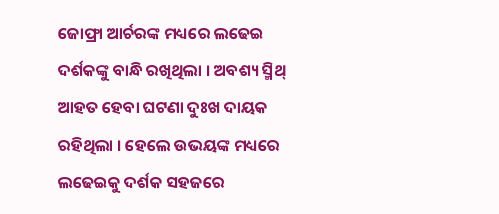ଜୋଫ୍ରା ଆର୍ଚରଙ୍କ ମଧ୍ୟରେ ଲଢେଇ ଦର୍ଶକଙ୍କୁ ବାନ୍ଧି ରଖିଥିଲା । ଅବଶ୍ୟ ସ୍ମିଥ୍ ଆହତ ହେବା ଘଟଣା ଦୁଃଖ ଦାୟକ ରହିଥିଲା । ହେଲେ ଉଭୟଙ୍କ ମଧ୍ୟରେ ଲଢେଇକୁ ଦର୍ଶକ ସହଜରେ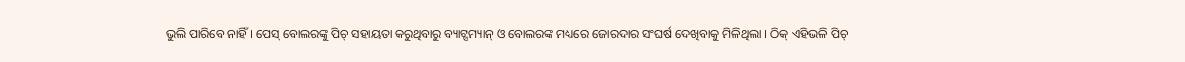ଭୁଲି ପାରିବେ ନାହିଁ । ପେସ୍ ବୋଲରଙ୍କୁ ପିଚ୍ ସହାୟତା କରୁଥିବାରୁ ବ୍ୟାଟ୍ସମ୍ୟାନ୍ ଓ ବୋଲରଙ୍କ ମଧ୍ୟରେ ଜୋରଦାର ସଂଘର୍ଷ ଦେଖିବାକୁ ମିଳିଥିଲା । ଠିକ୍ ଏହିଭଳି ପିଚ୍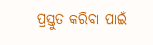ପ୍ରସ୍ତୁତ କରିବା ପାଇଁ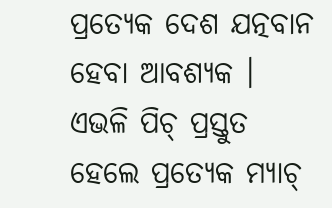ପ୍ରତ୍ୟେକ ଦେଶ ଯତ୍ନବାନ ହେବା ଆବଶ୍ୟକ । ଏଭଳି ପିଚ୍ ପ୍ରସ୍ତୁତ ହେଲେ ପ୍ରତ୍ୟେକ ମ୍ୟାଚ୍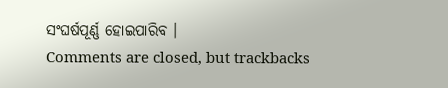ସଂଘର୍ଷପୂର୍ଣ୍ଣ ହୋଇପାରିବ ।
Comments are closed, but trackbacks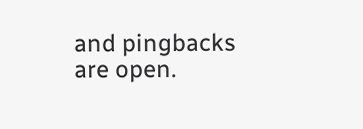and pingbacks are open.